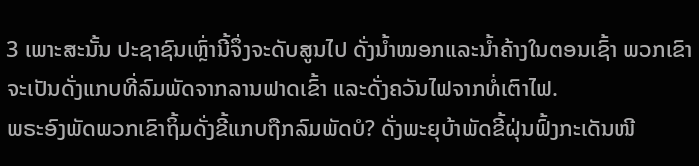3 ເພາະສະນັ້ນ ປະຊາຊົນເຫຼົ່ານີ້ຈຶ່ງຈະດັບສູນໄປ ດັ່ງນໍ້າໝອກແລະນໍ້າຄ້າງໃນຕອນເຊົ້າ ພວກເຂົາຈະເປັນດັ່ງແກບທີ່ລົມພັດຈາກລານຟາດເຂົ້າ ແລະດັ່ງຄວັນໄຟຈາກທໍ່ເຕົາໄຟ.
ພຣະອົງພັດພວກເຂົາຖິ້ມດັ່ງຂີ້ແກບຖືກລົມພັດບໍ? ດັ່ງພະຍຸບ້າພັດຂີ້ຝຸ່ນຟົ້ງກະເດັນໜີ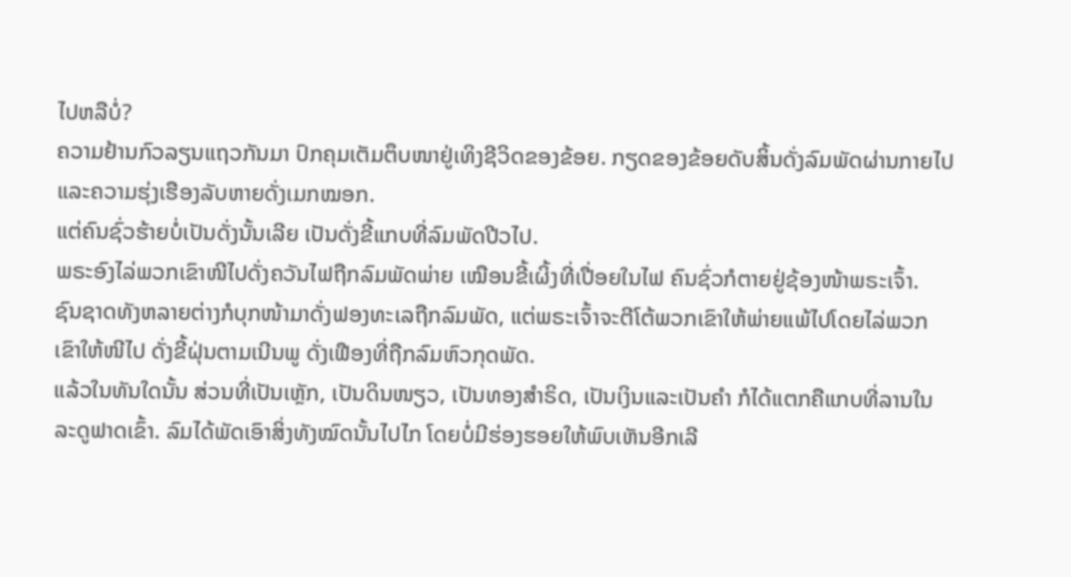ໄປຫລືບໍ່?
ຄວາມຢ້ານກົວລຽນແຖວກັນມາ ປົກຄຸມເຕັມຕຶບໜາຢູ່ເທິງຊີວິດຂອງຂ້ອຍ. ກຽດຂອງຂ້ອຍດັບສິ້ນດັ່ງລົມພັດຜ່ານກາຍໄປ ແລະຄວາມຮຸ່ງເຮືອງລັບຫາຍດັ່ງເມກໝອກ.
ແຕ່ຄົນຊົ່ວຮ້າຍບໍ່ເປັນດັ່ງນັ້ນເລີຍ ເປັນດັ່ງຂີ້ແກບທີ່ລົມພັດປີວໄປ.
ພຣະອົງໄລ່ພວກເຂົາໜີໄປດັ່ງຄວັນໄຟຖືກລົມພັດພ່າຍ ເໝືອນຂີ້ເຜິ້ງທີ່ເປື່ອຍໃນໄຟ ຄົນຊົ່ວກໍຕາຍຢູ່ຊ້ອງໜ້າພຣະເຈົ້າ.
ຊົນຊາດທັງຫລາຍຕ່າງກໍບຸກໜ້າມາດັ່ງຟອງທະເລຖືກລົມພັດ, ແຕ່ພຣະເຈົ້າຈະຕີໂຕ້ພວກເຂົາໃຫ້ພ່າຍແພ້ໄປໂດຍໄລ່ພວກເຂົາໃຫ້ໜີໄປ ດັ່ງຂີ້ຝຸ່ນຕາມເນີນພູ ດັ່ງເຟືອງທີ່ຖືກລົມຫົວກຸດພັດ.
ແລ້ວໃນທັນໃດນັ້ນ ສ່ວນທີ່ເປັນເຫຼັກ, ເປັນດິນໜຽວ, ເປັນທອງສຳຣິດ, ເປັນເງິນແລະເປັນຄຳ ກໍໄດ້ແຕກຄືແກບທີ່ລານໃນລະດູຟາດເຂົ້າ. ລົມໄດ້ພັດເອົາສິ່ງທັງໝົດນັ້ນໄປໄກ ໂດຍບໍ່ມີຮ່ອງຮອຍໃຫ້ພົບເຫັນອີກເລີ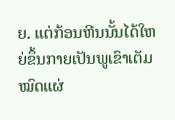ຍ. ແຕ່ກ້ອນຫີນນັ້ນໄດ້ໃຫຍ່ຂຶ້ນກາຍເປັນພູເຂົາເຕັມໝົດແຜ່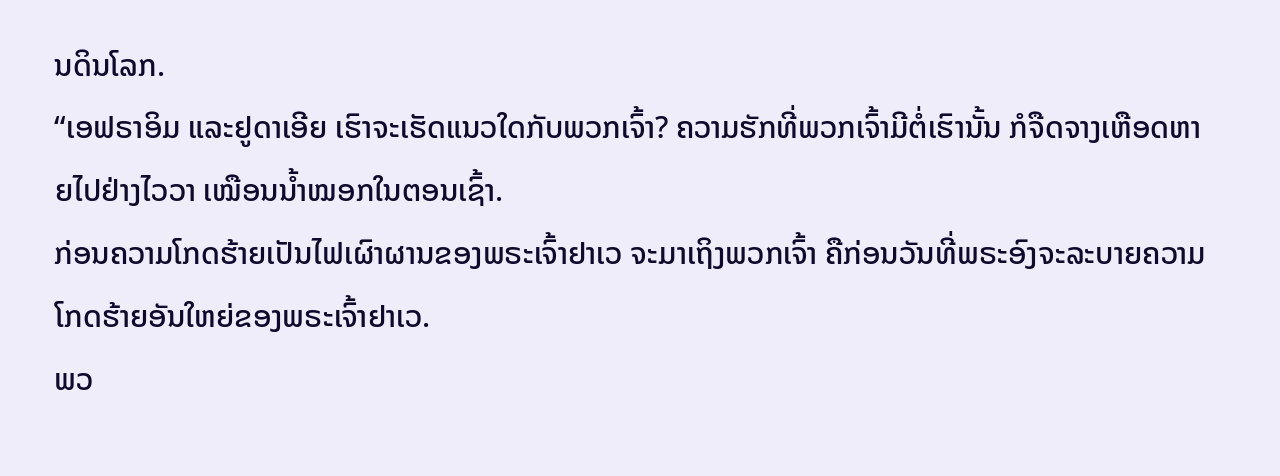ນດິນໂລກ.
“ເອຟຣາອິມ ແລະຢູດາເອີຍ ເຮົາຈະເຮັດແນວໃດກັບພວກເຈົ້າ? ຄວາມຮັກທີ່ພວກເຈົ້າມີຕໍ່ເຮົານັ້ນ ກໍຈືດຈາງເຫືອດຫາຍໄປຢ່າງໄວວາ ເໝືອນນໍ້າໝອກໃນຕອນເຊົ້າ.
ກ່ອນຄວາມໂກດຮ້າຍເປັນໄຟເຜົາຜານຂອງພຣະເຈົ້າຢາເວ ຈະມາເຖິງພວກເຈົ້າ ຄືກ່ອນວັນທີ່ພຣະອົງຈະລະບາຍຄວາມໂກດຮ້າຍອັນໃຫຍ່ຂອງພຣະເຈົ້າຢາເວ.
ພວ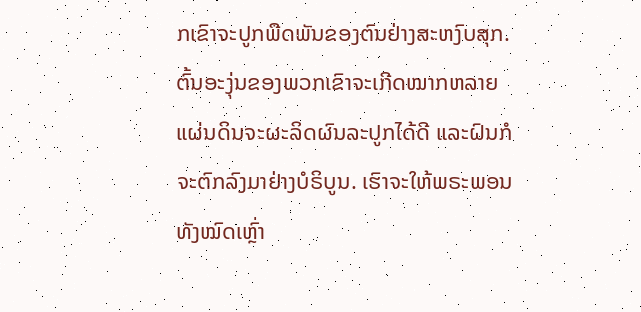ກເຂົາຈະປູກພືດພັນຂອງຕົນຢ່າງສະຫງົບສຸກ. ຕົ້ນອະງຸ່ນຂອງພວກເຂົາຈະເກີດໝາກຫລາຍ ແຜ່ນດິນຈະຜະລິດຜົນລະປູກໄດ້ດີ ແລະຝົນກໍຈະຕົກລົງມາຢ່າງບໍຣິບູນ. ເຮົາຈະໃຫ້ພຣະພອນທັງໝົດເຫຼົ່າ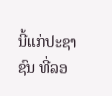ນີ້ແກ່ປະຊາຊົນ ທີ່ລອ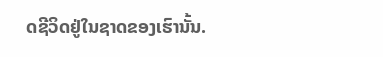ດຊີວິດຢູ່ໃນຊາດຂອງເຮົານັ້ນ.